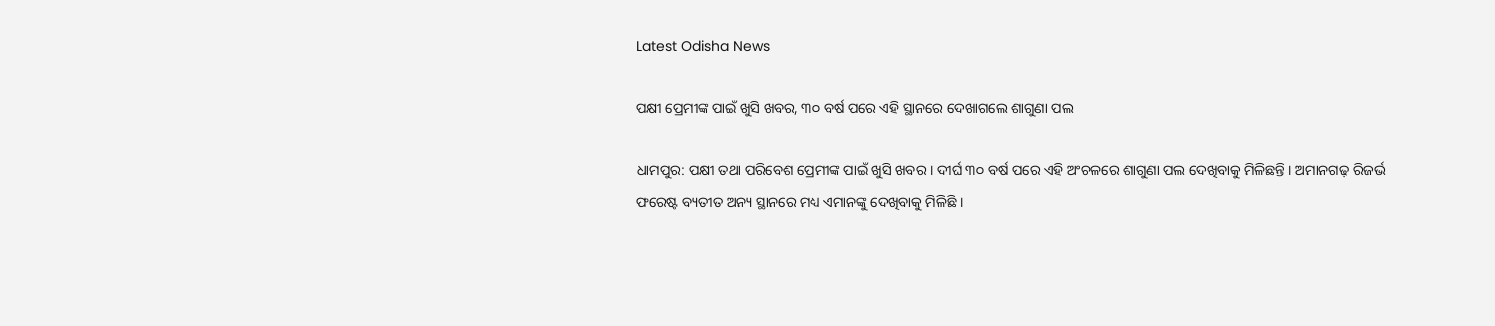Latest Odisha News

ପକ୍ଷୀ ପ୍ରେମୀଙ୍କ ପାଇଁ ଖୁସି ଖବର, ୩୦ ବର୍ଷ ପରେ ଏହି ସ୍ଥାନରେ ଦେଖାଗଲେ ଶାଗୁଣା ପଲ

ଧାମପୁର: ପକ୍ଷୀ ତଥା ପରିବେଶ ପ୍ରେମୀଙ୍କ ପାଇଁ ଖୁସି ଖବର । ଦୀର୍ଘ ୩୦ ବର୍ଷ ପରେ ଏହି ଅଂଚଳରେ ଶାଗୁଣା ପଲ ଦେଖିବାକୁ ମିଳିଛନ୍ତି । ଅମାନଗଢ଼ ରିଜର୍ଭ ଫରେଷ୍ଟ ବ୍ୟତୀତ ଅନ୍ୟ ସ୍ଥାନରେ ମଧ୍ୟ ଏମାନଙ୍କୁ ଦେଖିବାକୁ ମିଳିଛି ।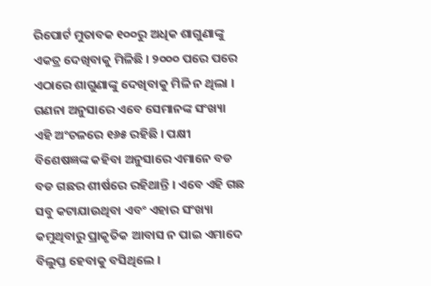ରିପୋର୍ଟ ମୁତାବକ ୧୦୦ରୁ ଅଧିକ ଶାଗୁଣାଙ୍କୁ ଏକତ୍ର ଦେଖିବାକୁ ମିଳିଛି । ୨୦୦୦ ପରେ ପରେ ଏଠାରେ ଶାଗୁଣାଙ୍କୁ ଦେଖିବାକୁ ମିଳି ନ ଥିଲା । ଗଣନା ଅନୁସାରେ ଏବେ ସେମାନଙ୍କ ସଂଖ୍ୟା ଏହି ଅଂଚଳରେ ୧୬୫ ରହିଛି । ପକ୍ଷୀ ବିଶେଷଜ୍ଞଙ୍କ କହିବା ଅନୁସାରେ ଏମାନେ ବଡ ବଡ ଗଛର ଶୀର୍ଷରେ ରହିଥାନ୍ତି । ଏବେ ଏହି ଗଛ ସବୁ କଟାଯାଉଥିବା ଏବଂ ଏହାର ସଂଖ୍ୟା କମୁଥିବାରୁ ପ୍ରାକୃତିକ ଆବାସ ନ ପାଇ ଏମାଦେ ବିଲୁପ୍ତ ହେବାକୁ ବସିଥିଲେ ।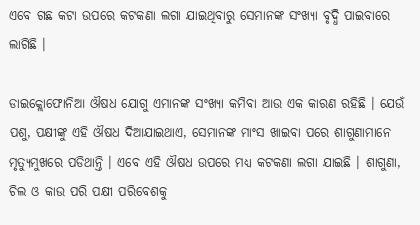ଏବେ ଗଛ କଟା ଉପରେ କଟକଣା ଲଗା ଯାଇଥିବାରୁ ସେମାନଙ୍କ ସଂଖ୍ୟା ବୃଦ୍ଧି ପାଇବାରେ ଲାଗିଛି ।

ଡାଇକ୍ଲୋଫୋନିଆ ଔଷଧ ଯୋଗୁ ଏମାନଙ୍କ ସଂଖ୍ୟା କମିବା ଆଉ ଏକ କାରଣ ରହିଛି । ଯେଉଁ ପଶୁ, ପକ୍ଷୀଙ୍କୁ ଏହି ଔଷଧ ଦିଆଯାଇଥାଏ, ସେମାନଙ୍କ ମାଂସ ଖାଇବା ପରେ ଶାଗୁଣାମାନେ ମୃତ୍ୟୁମୁଖରେ ପଡିଥାନ୍ତି । ଏବେ ଏହି ଔଷଧ ଉପରେ ମଧ୍ୟ କଟକଣା ଲଗା ଯାଇଛି । ଶାଗୁଣା, ଚିଲ ଓ କାଉ ପରି ପକ୍ଷୀ ପରିବେଶକୁ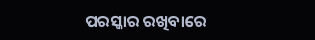ପରସ୍କାର ରଖିବାରେ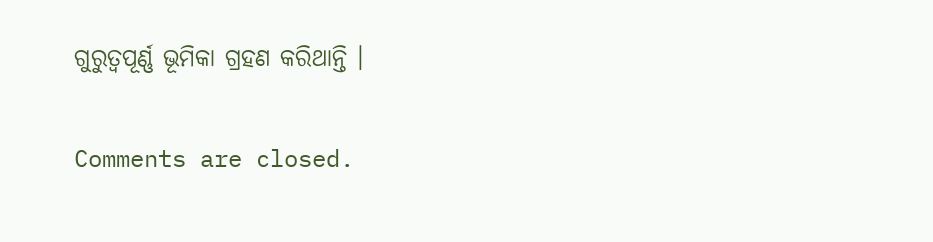ଗୁରୁତ୍ୱପୂର୍ଣ୍ଣ ଭୂମିକା ଗ୍ରହଣ କରିଥାନ୍ତି ।

Comments are closed.